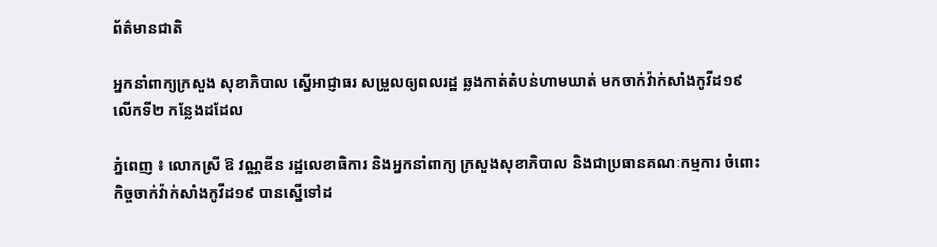ព័ត៌មានជាតិ

អ្នកនាំពាក្យក្រសួង សុខាភិបាល ស្នើអាជ្ញាធរ សម្រួលឲ្យពលរដ្ឋ ឆ្លងកាត់តំបន់ហាមឃាត់ មកចាក់វ៉ាក់សាំងកូវីដ១៩ លើកទី២ កន្លែងដដែល

ភ្នំពេញ ៖ លោកស្រី ឱ វណ្ណឌីន រដ្ឋលេខាធិការ និងអ្នកនាំពាក្យ ក្រសួងសុខាភិបាល និងជាប្រធានគណៈកម្មការ ចំពោះកិច្ចចាក់វ៉ាក់សាំងកូវីដ១៩ បានស្នើទៅដ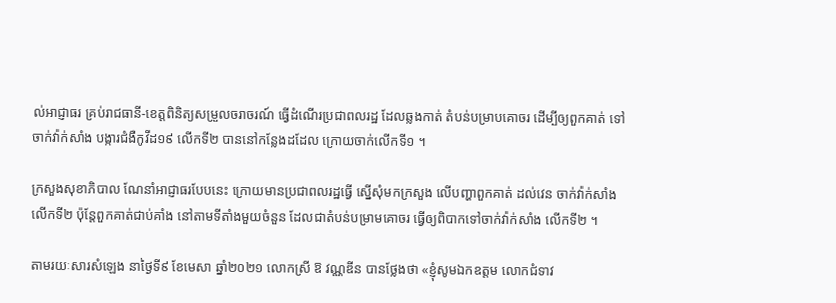ល់អាជ្ញាធរ គ្រប់រាជធានី-ខេត្តពិនិត្យសម្រួលចរាចរណ៍ ធ្វើដំណើរប្រជាពលរដ្ឋ ដែលឆ្លងកាត់ តំបន់បម្រាបគោចរ ដើម្បីឲ្យពួកគាត់ ទៅចាក់វ៉ាក់សាំង បង្ការជំងឺកូវីដ១៩ លើកទី២ បាននៅកន្លែងដដែល ក្រោយចាក់លើកទី១ ។

ក្រសួងសុខាភិបាល ណែនាំអាជ្ញាធរបែបនេះ ក្រោយមានប្រជាពលរដ្ឋធ្វើ ស្នើសុំមកក្រសួង លើបញ្ហាពួកគាត់ ដល់វេន ចាក់វ៉ាក់សាំង លើកទី២ ប៉ុន្ដែពួកគាត់ជាប់គាំង នៅតាមទីតាំងមួយចំនួន ដែលជាតំបន់បម្រាមគោចរ ធ្វើឲ្យពិបាកទៅចាក់វ៉ាក់សាំង លើកទី២ ។

តាមរយៈសារសំឡេង នាថ្ងៃទី៩ ខែមេសា ឆ្នាំ២០២១ លោកស្រី ឱ វណ្ណឌីន បានថ្លែងថា «ខ្ញុំសូមឯកឧត្តម លោកជំទាវ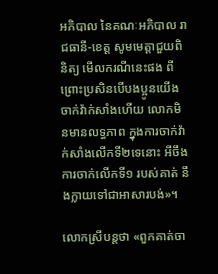អភិបាល នៃគណៈអភិបាល រាជធានី-ខេត្ត សូមមេត្តាជួយពិនិត្យ មើលករណីនេះផង ពីព្រោះប្រសិនបើបងប្អូនយើង ចាក់វ៉ាក់សាំងហើយ លោកមិនមានលទ្ធភាព ក្នុងការចាក់វ៉ាក់សាំងលើកទី២ទេនោះ អីចឹងការចាក់លើកទី១ របស់គាត់ នឹងក្លាយទៅជាអាសារបង់»។

លោកស្រីបន្ដថា «ពួកគាត់ចា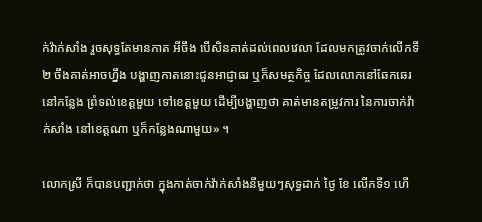ក់វ៉ាក់សាំង រួចសុទ្ធតែមានកាត អីចឹង បើសិនគាត់ដល់ពេលវេលា ដែលមកត្រូវចាក់លើកទី២ ចឹងគាត់អាចហ្នឹង បង្ហាញកាតនោះជូនអាជ្ញាធរ ឬក៏សមត្ថកិច្ច ដែលលោកនៅឆែកឆេរ នៅកន្លែង ព្រំទល់ខេត្តមួយ ទៅខេត្តមួយ ដើម្បីបង្ហាញថា គាត់មានតម្រូវការ នៃការចាក់វ៉ាក់សាំង នៅខេត្តណា ឬក៏កន្លែងណាមួយ» ។

លោកស្រី ក៏បានបញ្ជាក់ថា ក្នុងកាត់ចាក់វ៉ាក់សាំងនីមួយៗសុទ្ធដាក់ ថ្ងៃ ខែ លើកទី១ ហើ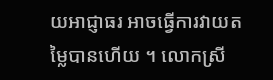យអាជ្ញាធរ អាចធ្វើការវាយតម្លៃបានហើយ ។ លោកស្រី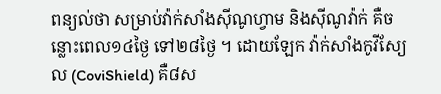ពន្យល់ថា សម្រាប់វ៉ាក់សាំងស៊ីណូហ្វាម និងស៊ីណូវ៉ាក់ គឺចន្លោះពេល១៤ថ្ងៃ ទៅ២៨ថ្ងៃ ។ ដោយឡែក វ៉ាក់សាំងកូវីស្យែល (CoviShield) គឺ៨ស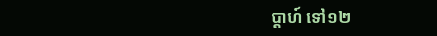ប្ដាហ៍ ទៅ១២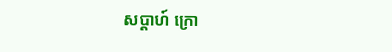សប្ដាហ៍ ក្រោ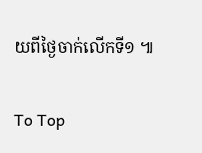យពីថ្ងៃចាក់លើកទី១ ៕

To Top